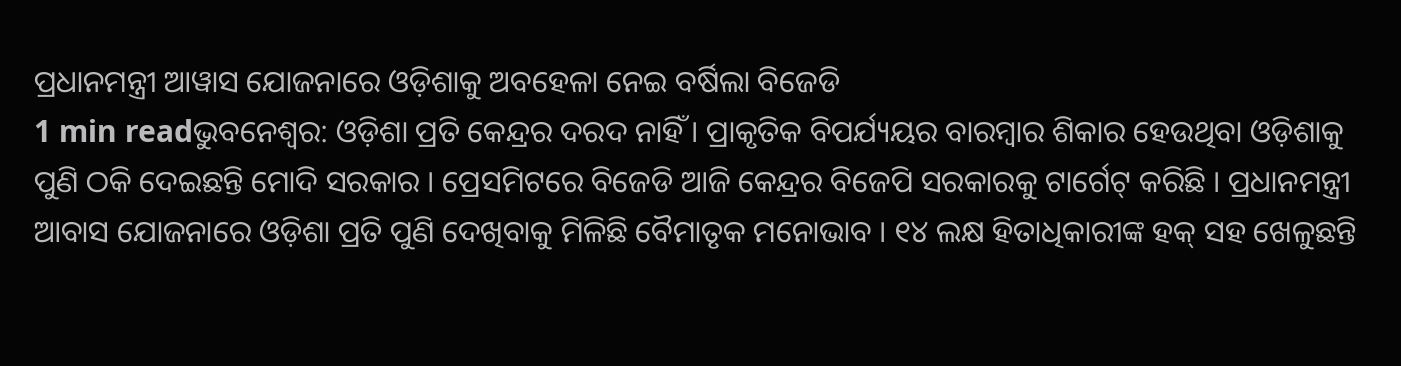ପ୍ରଧାନମନ୍ତ୍ରୀ ଆୱାସ ଯୋଜନାରେ ଓଡ଼ିଶାକୁ ଅବହେଳା ନେଇ ବର୍ଷିଲା ବିଜେଡି
1 min readଭୁବନେଶ୍ୱର: ଓଡ଼ିଶା ପ୍ରତି କେନ୍ଦ୍ରର ଦରଦ ନାହିଁ । ପ୍ରାକୃତିକ ବିପର୍ଯ୍ୟୟର ବାରମ୍ବାର ଶିକାର ହେଉଥିବା ଓଡ଼ିଶାକୁ ପୁଣି ଠକି ଦେଇଛନ୍ତି ମୋଦି ସରକାର । ପ୍ରେସମିଟରେ ବିଜେଡି ଆଜି କେନ୍ଦ୍ରର ବିଜେପି ସରକାରକୁ ଟାର୍ଗେଟ୍ କରିଛି । ପ୍ରଧାନମନ୍ତ୍ରୀ ଆବାସ ଯୋଜନାରେ ଓଡ଼ିଶା ପ୍ରତି ପୁଣି ଦେଖିବାକୁ ମିଳିଛି ବୈମାତୃକ ମନୋଭାବ । ୧୪ ଲକ୍ଷ ହିତାଧିକାରୀଙ୍କ ହକ୍ ସହ ଖେଳୁଛନ୍ତି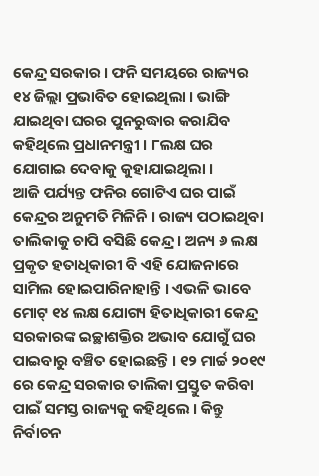କେନ୍ଦ୍ର ସରକାର । ଫନି ସମୟରେ ରାଜ୍ୟର ୧୪ ଜିଲ୍ଲା ପ୍ରଭାବିତ ହୋଇଥିଲା । ଭାଙ୍ଗି ଯାଇଥିବା ଘରର ପୁନରୁଦ୍ଧାର କରାଯିବ କହିଥିଲେ ପ୍ରଧାନମନ୍ତ୍ରୀ । ୮ଲକ୍ଷ ଘର ଯୋଗାଇ ଦେବାକୁ କୁହାଯାଇଥିଲା ।
ଆଜି ପର୍ଯ୍ୟନ୍ତ ଫନିର ଗୋଟିଏ ଘର ପାଇଁ କେନ୍ଦ୍ରର ଅନୁମତି ମିଳିନି । ରାଜ୍ୟ ପଠାଇଥିବା ତାଲିକାକୁ ଚାପି ବସିଛି କେନ୍ଦ୍ର । ଅନ୍ୟ ୬ ଲକ୍ଷ ପ୍ରକୃତ ହତାଧିକାରୀ ବି ଏହି ଯୋଜନାରେ ସାମିଲ ହୋଇପାରିନାହାନ୍ତି । ଏଭଳି ଭାବେ ମୋଟ୍ ୧୪ ଲକ୍ଷ ଯୋଗ୍ୟ ହିତାଧିକାରୀ କେନ୍ଦ୍ର ସରକାରଙ୍କ ଇଚ୍ଛାଶକ୍ତିର ଅଭାବ ଯୋଗୁଁ ଘର ପାଇବାରୁ ବଞ୍ଚିତ ହୋଇଛନ୍ତି । ୧୨ ମାର୍ଚ୍ଚ ୨୦୧୯ ରେ କେନ୍ଦ୍ର ସରକାର ତାଲିକା ପ୍ରସ୍ତୁତ କରିବା ପାଇଁ ସମସ୍ତ ରାଜ୍ୟକୁ କହିଥିଲେ । କିନ୍ତୁ ନିର୍ବାଚନ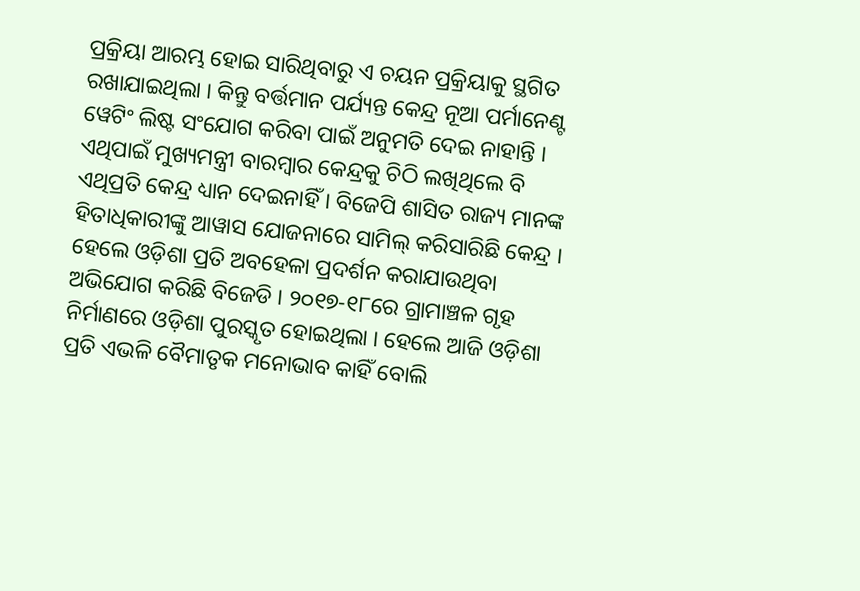ପ୍ରକ୍ରିୟା ଆରମ୍ଭ ହୋଇ ସାରିଥିବାରୁ ଏ ଚୟନ ପ୍ରକ୍ରିୟାକୁ ସ୍ଥଗିତ ରଖାଯାଇଥିଲା । କିନ୍ତୁ ବର୍ତ୍ତମାନ ପର୍ଯ୍ୟନ୍ତ କେନ୍ଦ୍ର ନୂଆ ପର୍ମାନେଣ୍ଟ ୱେଟିଂ ଲିଷ୍ଟ ସଂଯୋଗ କରିବା ପାଇଁ ଅନୁମତି ଦେଇ ନାହାନ୍ତି ।
ଏଥିପାଇଁ ମୁଖ୍ୟମନ୍ତ୍ରୀ ବାରମ୍ବାର କେନ୍ଦ୍ରକୁ ଚିଠି ଲଖିଥିଲେ ବି ଏଥିପ୍ରତି କେନ୍ଦ୍ର ଧ୍ୟାନ ଦେଇନାହିଁ । ବିଜେପି ଶାସିତ ରାଜ୍ୟ ମାନଙ୍କ ହିତାଧିକାରୀଙ୍କୁ ଆୱାସ ଯୋଜନାରେ ସାମିଲ୍ କରିସାରିଛି କେନ୍ଦ୍ର । ହେଲେ ଓଡ଼ିଶା ପ୍ରତି ଅବହେଳା ପ୍ରଦର୍ଶନ କରାଯାଉଥିବା ଅଭିଯୋଗ କରିଛି ବିଜେଡି । ୨୦୧୭-୧୮ରେ ଗ୍ରାମାଞ୍ଚଳ ଗୃହ ନିର୍ମାଣରେ ଓଡ଼ିଶା ପୁରସ୍କୃତ ହୋଇଥିଲା । ହେଲେ ଆଜି ଓଡ଼ିଶା ପ୍ରତି ଏଭଳି ବୈମାତୃକ ମନୋଭାବ କାହିଁ ବୋଲି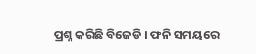ପ୍ରଶ୍ନ କରିଛି ବିଜେଡି । ଫନି ସମୟରେ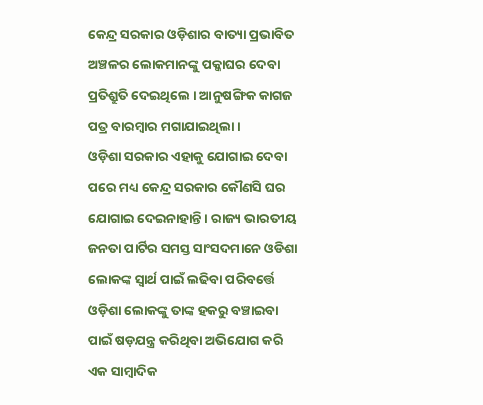କେନ୍ଦ୍ର ସରକାର ଓଡ଼ିଶାର ବାତ୍ୟା ପ୍ରଭାବିତ ଅଞ୍ଚଳର ଲୋକମାନଙ୍କୁ ପକ୍କାଘର ଦେବା ପ୍ରତିଶ୍ରୁତି ଦେଇଥିଲେ । ଆନୁଷଙ୍ଗିକ କାଗଜ ପତ୍ର ବାରମ୍ବାର ମଗାଯାଇଥିଲା ।
ଓଡ଼ିଶା ସରକାର ଏହାକୁ ଯୋଗାଇ ଦେବା ପରେ ମଧ୍ୟ କେନ୍ଦ୍ର ସରକାର କୌଣସି ଘର ଯୋଗାଇ ଦେଇନାହାନ୍ତି । ରାଜ୍ୟ ଭାରତୀୟ ଜନତା ପାର୍ଟିର ସମସ୍ତ ସାଂସଦମାନେ ଓଡିଶା ଲୋକଙ୍କ ସ୍ୱାର୍ଥ ପାଇଁ ଲଢିବା ପରିବର୍ତ୍ତେ ଓଡ଼ିଶା ଲୋକଙ୍କୁ ତାଙ୍କ ହକରୁ ବଞ୍ଚାଇବା ପାଇଁ ଷଡ଼ଯନ୍ତ୍ର କରିଥିବା ଅଭିଯୋଗ କରି ଏକ ସାମ୍ବାଦିକ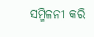ସମ୍ମିଳନୀ କରି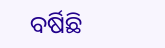ବର୍ଷିଛି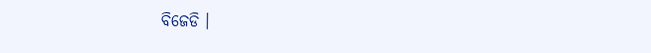ବିଜେଡି ।